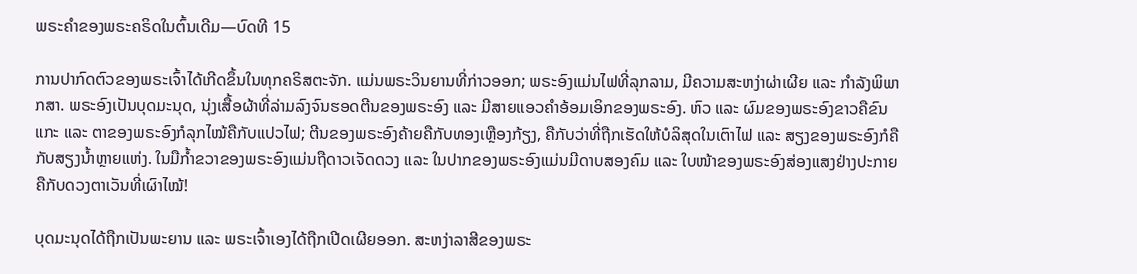ພຣະຄໍາຂອງພຣະຄຣິດໃນຕົ້ນເດີມ—ບົດທີ 15

ການປາກົດຕົວຂອງພຣະເຈົ້າໄດ້ເກີດຂຶ້ນໃນທຸກຄຣິສຕະຈັກ. ແມ່ນພຣະວິນຍານທີ່ກ່າວອອກ; ພຣະອົງແມ່ນໄຟທີ່ລຸກລາມ, ມີຄວາມສະຫງ່າຜ່າເຜີຍ ແລະ ກຳລັງພິພາກສາ. ພຣະອົງເປັນບຸດມະນຸດ, ນຸ່ງເສື້ອຜ້າທີ່ລ່າມລົງຈົນຮອດຕີນຂອງພຣະອົງ ແລະ ມີສາຍແອວຄຳອ້ອມເອິກຂອງພຣະອົງ. ຫົວ ແລະ ຜົມຂອງພຣະອົງຂາວຄືຂົນແກະ ແລະ ຕາຂອງພຣະອົງກໍລຸກໄໝ້ຄືກັບແປວໄຟ; ຕີນຂອງພຣະອົງຄ້າຍຄືກັບທອງເຫຼືອງກ້ຽງ, ຄືກັບວ່າທີ່ຖືກເຮັດໃຫ້ບໍລິສຸດໃນເຕົາໄຟ ແລະ ສຽງຂອງພຣະອົງກໍຄືກັບສຽງນ້ຳຫຼາຍແຫ່ງ. ໃນມືກ້ຳຂວາຂອງພຣະອົງແມ່ນຖືດາວເຈັດດວງ ແລະ ໃນປາກຂອງພຣະອົງແມ່ນມີດາບສອງຄົມ ແລະ ໃບໜ້າຂອງພຣະອົງສ່ອງແສງຢ່າງປະກາຍຄືກັບດວງຕາເວັນທີ່ເຜົາໄໝ້!

ບຸດມະນຸດໄດ້ຖືກເປັນພະຍານ ແລະ ພຣະເຈົ້າເອງໄດ້ຖືກເປີດເຜີຍອອກ. ສະຫງ່າລາສີຂອງພຣະ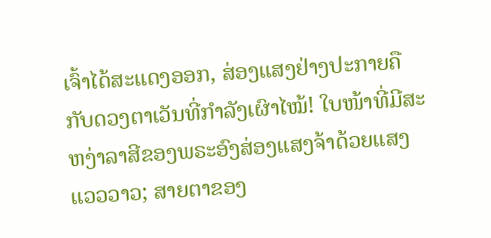ເຈົ້າໄດ້ສະແດງອອກ, ສ່ອງແສງຢ່າງປະກາຍຄືກັບດວງຕາເວັນທີ່ກຳລັງເຜົາໄໝ້! ໃບໜ້າທີ່ມີສະຫງ່າລາສີຂອງພຣະອົງສ່ອງແສງຈ້າດ້ວຍແສງແວວວາວ; ສາຍຕາຂອງ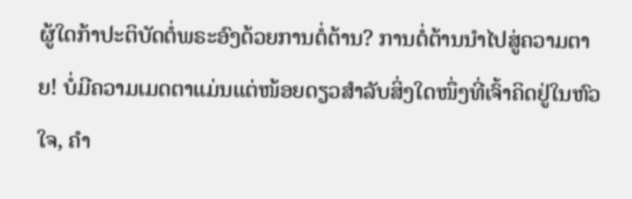ຜູ້ໃດກ້າປະຕິບັດຕໍ່ພຣະອົງດ້ວຍການຕໍ່ຕ້ານ? ການຕໍ່ຕ້ານນຳໄປສູ່ຄວາມຕາຍ! ບໍ່ມີຄວາມເມດຕາແມ່ນແຕ່ໜ້ອຍດຽວສຳລັບສິ່ງໃດໜຶ່ງທີ່ເຈົ້າຄິດຢູ່ໃນຫົວໃຈ, ຄຳ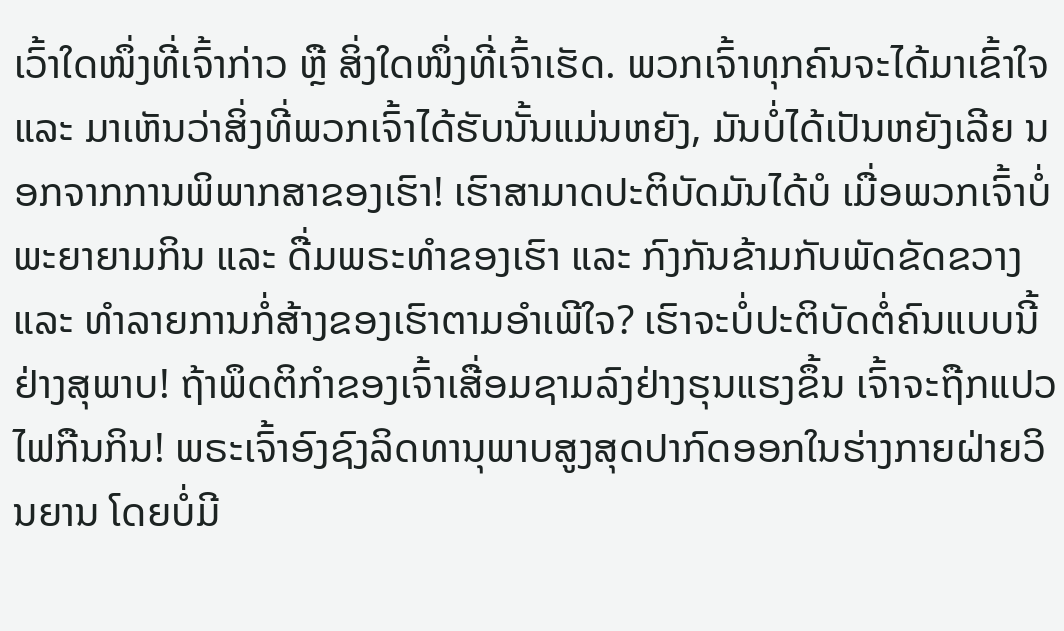ເວົ້າໃດໜຶ່ງທີ່ເຈົ້າກ່າວ ຫຼື ສິ່ງໃດໜຶ່ງທີ່ເຈົ້າເຮັດ. ພວກເຈົ້າທຸກຄົນຈະໄດ້ມາເຂົ້າໃຈ ແລະ ມາເຫັນວ່າສິ່ງທີ່ພວກເຈົ້າໄດ້ຮັບນັ້ນແມ່ນຫຍັງ, ມັນບໍ່ໄດ້ເປັນຫຍັງເລີຍ ນອກຈາກການພິພາກສາຂອງເຮົາ! ເຮົາສາມາດປະຕິບັດມັນໄດ້ບໍ ເມື່ອພວກເຈົ້າບໍ່ພະຍາຍາມກິນ ແລະ ດື່ມພຣະທຳຂອງເຮົາ ແລະ ກົງກັນຂ້າມກັບພັດຂັດຂວາງ ແລະ ທຳລາຍການກໍ່ສ້າງຂອງເຮົາຕາມອຳເພີໃຈ? ເຮົາຈະບໍ່ປະຕິບັດຕໍ່ຄົນແບບນີ້ຢ່າງສຸພາບ! ຖ້າພຶດຕິກຳຂອງເຈົ້າເສື່ອມຊາມລົງຢ່າງຮຸນແຮງຂຶ້ນ ເຈົ້າຈະຖືກແປວໄຟກືນກິນ! ພຣະເຈົ້າອົງຊົງລິດທານຸພາບສູງສຸດປາກົດອອກໃນຮ່າງກາຍຝ່າຍວິນຍານ ໂດຍບໍ່ມີ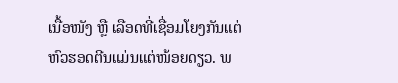ເນື້ອໜັງ ຫຼື ເລືອດທີ່ເຊື່ອມໂຍງກັນແຕ່ຫົວຮອດຕີນແມ່ນແຕ່ໜ້ອຍດຽວ. ພ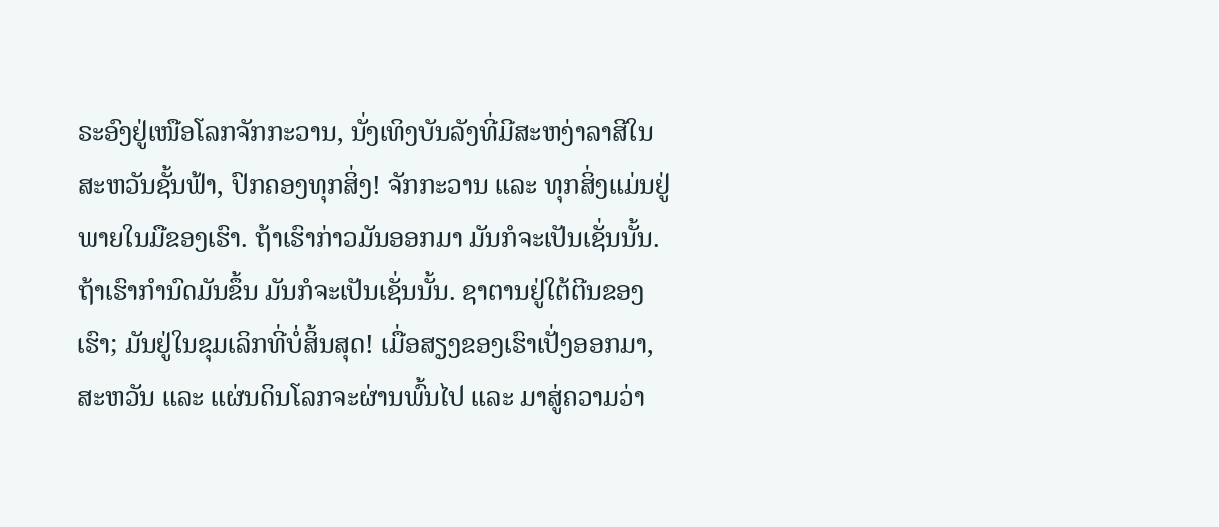ຣະອົງຢູ່ເໜືອໂລກຈັກກະວານ, ນັ່ງເທິງບັນລັງທີ່ມີສະຫງ່າລາສີໃນສະຫວັນຊັ້ນຟ້າ, ປົກຄອງທຸກສິ່ງ! ຈັກກະວານ ແລະ ທຸກສິ່ງແມ່ນຢູ່ພາຍໃນມືຂອງເຮົາ. ຖ້າເຮົາກ່າວມັນອອກມາ ມັນກໍຈະເປັນເຊັ່ນນັ້ນ. ຖ້າເຮົາກຳນົດມັນຂຶ້ນ ມັນກໍຈະເປັນເຊັ່ນນັ້ນ. ຊາຕານຢູ່ໃຕ້ຕີນຂອງເຮົາ; ມັນຢູ່ໃນຂຸມເລິກທີ່ບໍ່ສິ້ນສຸດ! ເມື່ອສຽງຂອງເຮົາເປັ່ງອອກມາ, ສະຫວັນ ແລະ ແຜ່ນດິນໂລກຈະຜ່ານພົ້ນໄປ ແລະ ມາສູ່ຄວາມວ່າ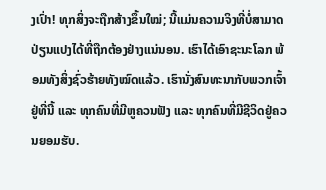ງເປົ່າ! ທຸກສິ່ງຈະຖືກສ້າງຂຶ້ນໃໝ່; ນີ້ແມ່ນຄວາມຈິງທີ່ບໍ່ສາມາດປ່ຽນແປງໄດ້ທີ່ຖືກຕ້ອງຢ່າງແນ່ນອນ. ເຮົາໄດ້ເອົາຊະນະໂລກ ພ້ອມທັງສິ່ງຊົ່ວຮ້າຍທັງໝົດແລ້ວ. ເຮົານັ່ງສົນທະນາກັບພວກເຈົ້າຢູ່ທີ່ນີ້ ແລະ ທຸກຄົນທີ່ມີຫູຄວນຟັງ ແລະ ທຸກຄົນທີ່ມີຊີວິດຢູ່ຄວນຍອມຮັບ.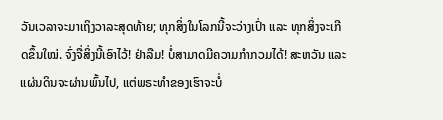ວັນເວລາຈະມາເຖິງວາລະສຸດທ້າຍ; ທຸກສິ່ງໃນໂລກນີ້ຈະວ່າງເປົ່າ ແລະ ທຸກສິ່ງຈະເກີດຂຶ້ນໃໝ່. ຈົ່ງຈື່ສິ່ງນີ້ເອົາໄວ້! ຢ່າລືມ! ບໍ່ສາມາດມີຄວາມກຳກວມໄດ້! ສະຫວັນ ແລະ ແຜ່ນດິນຈະຜ່ານພົ້ນໄປ, ແຕ່ພຣະທຳຂອງເຮົາຈະບໍ່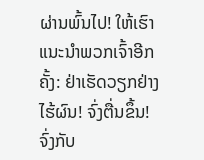ຜ່ານພົ້ນໄປ! ໃຫ້ເຮົາແນະນຳພວກເຈົ້າອີກຄັ້ງ: ຢ່າເຮັດວຽກຢ່າງໄຮ້ຜົນ! ຈົ່ງຕື່ນຂຶ້ນ! ຈົ່ງກັບ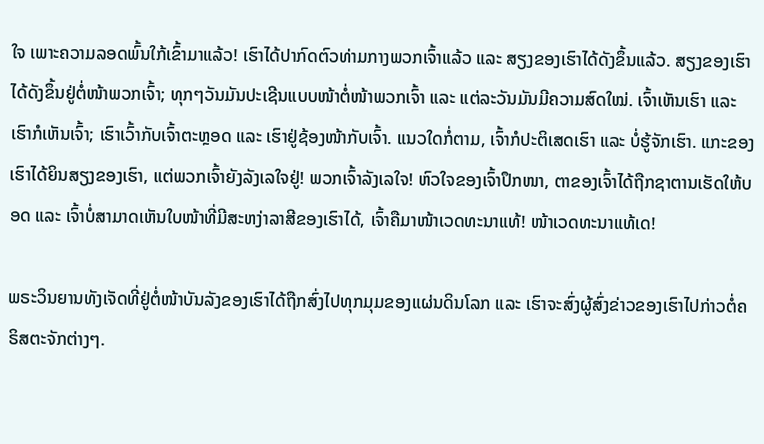ໃຈ ເພາະຄວາມລອດພົ້ນໃກ້ເຂົ້າມາແລ້ວ! ເຮົາໄດ້ປາກົດຕົວທ່າມກາງພວກເຈົ້າແລ້ວ ແລະ ສຽງຂອງເຮົາໄດ້ດັງຂຶ້ນແລ້ວ. ສຽງຂອງເຮົາໄດ້ດັງຂຶ້ນຢູ່ຕໍ່ໜ້າພວກເຈົ້າ; ທຸກໆວັນມັນປະເຊີນແບບໜ້າຕໍ່ໜ້າພວກເຈົ້າ ແລະ ແຕ່ລະວັນມັນມີຄວາມສົດໃໝ່. ເຈົ້າເຫັນເຮົາ ແລະ ເຮົາກໍເຫັນເຈົ້າ; ເຮົາເວົ້າກັບເຈົ້າຕະຫຼອດ ແລະ ເຮົາຢູ່ຊ້ອງໜ້າກັບເຈົ້າ. ແນວໃດກໍ່ຕາມ, ເຈົ້າກໍປະຕິເສດເຮົາ ແລະ ບໍ່ຮູ້ຈັກເຮົາ. ແກະຂອງເຮົາໄດ້ຍິນສຽງຂອງເຮົາ, ແຕ່ພວກເຈົ້າຍັງລັງເລໃຈຢູ່! ພວກເຈົ້າລັງເລໃຈ! ຫົວໃຈຂອງເຈົ້າປຶກໜາ, ຕາຂອງເຈົ້າໄດ້ຖືກຊາຕານເຮັດໃຫ້ບອດ ແລະ ເຈົ້າບໍ່ສາມາດເຫັນໃບໜ້າທີ່ມີສະຫງ່າລາສີຂອງເຮົາໄດ້, ເຈົ້າຄືມາໜ້າເວດທະນາແທ້! ໜ້າເວດທະນາແທ້ເດ!

ພຣະວິນຍານທັງເຈັດທີ່ຢູ່ຕໍ່ໜ້າບັນລັງຂອງເຮົາໄດ້ຖືກສົ່ງໄປທຸກມຸມຂອງແຜ່ນດິນໂລກ ແລະ ເຮົາຈະສົ່ງຜູ້ສົ່ງຂ່າວຂອງເຮົາໄປກ່າວຕໍ່ຄຣິສຕະຈັກຕ່າງໆ.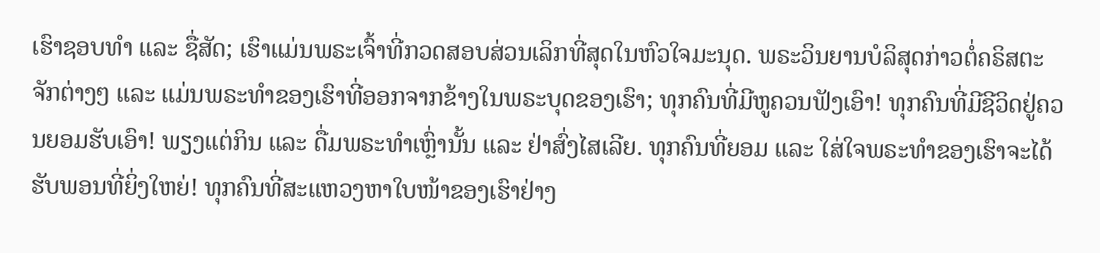ເຮົາຊອບທຳ ແລະ ຊື່ສັດ; ເຮົາແມ່ນພຣະເຈົ້າທີ່ກວດສອບສ່ວນເລິກທີ່ສຸດໃນຫົວໃຈມະນຸດ. ພຣະວິນຍານບໍລິສຸດກ່າວຕໍ່ຄຣິສຕະຈັກຕ່າງໆ ແລະ ແມ່ນພຣະທຳຂອງເຮົາທີ່ອອກຈາກຂ້າງໃນພຣະບຸດຂອງເຮົາ; ທຸກຄົນທີ່ມີຫູຄວນຟັງເອົາ! ທຸກຄົນທີ່ມີຊີວິດຢູ່ຄວນຍອມຮັບເອົາ! ພຽງແຕ່ກິນ ແລະ ດື່ມພຣະທຳເຫຼົ່ານັ້ນ ແລະ ຢ່າສົ່ງໄສເລີຍ. ທຸກຄົນທີ່ຍອມ ແລະ ໃສ່ໃຈພຣະທຳຂອງເຮົາຈະໄດ້ຮັບພອນທີ່ຍິ່ງໃຫຍ່! ທຸກຄົນທີ່ສະແຫວງຫາໃບໜ້າຂອງເຮົາຢ່າງ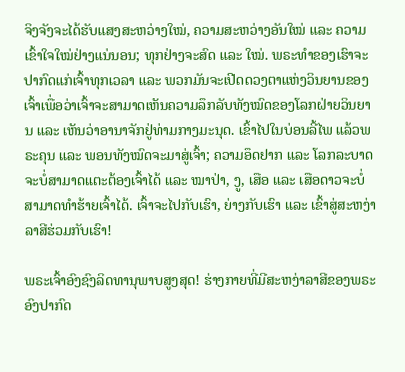ຈິງຈັງຈະໄດ້ຮັບແສງສະຫວ່າງໃໝ່, ຄວາມສະຫວ່າງອັນໃໝ່ ແລະ ຄວາມເຂົ້າໃຈໃໝ່ຢ່າງແນ່ນອນ; ທຸກຢ່າງຈະສົດ ແລະ ໃໝ່. ພຣະທຳຂອງເຮົາຈະປາກົດແກ່ເຈົ້າທຸກເວລາ ແລະ ພວກມັນຈະເປີດດວງຕາແຫ່ງວິນຍານຂອງເຈົ້າເພື່ອວ່າເຈົ້າຈະສາມາດເຫັນຄວາມລຶກລັບທັງໝົດຂອງໂລກຝ່າຍວິນຍານ ແລະ ເຫັນວ່າອານາຈັກຢູ່ທ່າມກາງມະນຸດ. ເຂົ້າໄປໃນບ່ອນລີ້ໄພ ແລ້ວພຣະຄຸນ ແລະ ພອນທັງໝົດຈະມາສູ່ເຈົ້າ; ຄວາມອຶດຢາກ ແລະ ໂລກລະບາດຈະບໍ່ສາມາດແຕະຕ້ອງເຈົ້າໄດ້ ແລະ ໝາປ່າ, ງູ, ເສືອ ແລະ ເສືອດາວຈະບໍ່ສາມາດທຳຮ້າຍເຈົ້າໄດ້. ເຈົ້າຈະໄປກັບເຮົາ, ຍ່າງກັບເຮົາ ແລະ ເຂົ້າສູ່ສະຫງ່າລາສີຮ່ວມກັບເຮົາ!

ພຣະເຈົ້າອົງຊົງລິດທານຸພາບສູງສຸດ! ຮ່າງກາຍທີ່ມີສະຫງ່າລາສີຂອງພຣະອົງປາກົດ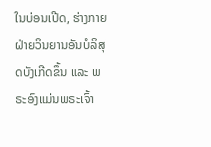ໃນບ່ອນເປີດ, ຮ່າງກາຍຝ່າຍວິນຍານອັນບໍລິສຸດບັງເກີດຂຶ້ນ ແລະ ພຣະອົງແມ່ນພຣະເຈົ້າ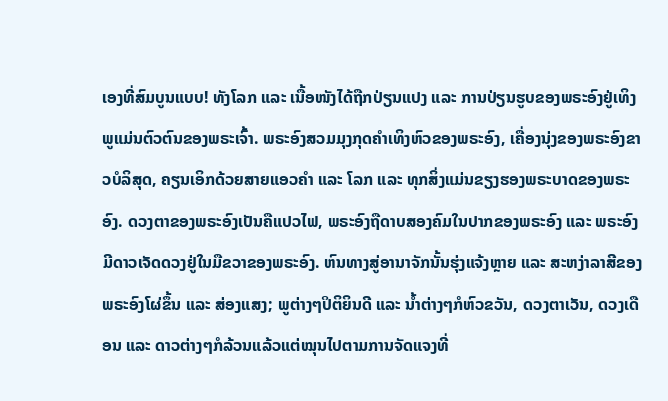ເອງທີ່ສົມບູນແບບ! ທັງໂລກ ແລະ ເນື້ອໜັງໄດ້ຖືກປ່ຽນແປງ ແລະ ການປ່ຽນຮູບຂອງພຣະອົງຢູ່ເທິງພູແມ່ນຕົວຕົນຂອງພຣະເຈົ້າ. ພຣະອົງສວມມຸງກຸດຄຳເທິງຫົວຂອງພຣະອົງ, ເຄື່ອງນຸ່ງຂອງພຣະອົງຂາວບໍລິສຸດ, ຄຽນເອິກດ້ວຍສາຍແອວຄຳ ແລະ ໂລກ ແລະ ທຸກສິ່ງແມ່ນຂຽງຮອງພຣະບາດຂອງພຣະອົງ. ດວງຕາຂອງພຣະອົງເປັນຄືແປວໄຟ, ພຣະອົງຖືດາບສອງຄົມໃນປາກຂອງພຣະອົງ ແລະ ພຣະອົງມີດາວເຈັດດວງຢູ່ໃນມືຂວາຂອງພຣະອົງ. ຫົນທາງສູ່ອານາຈັກນັ້ນຮຸ່ງແຈ້ງຫຼາຍ ແລະ ສະຫງ່າລາສີຂອງພຣະອົງໂຜ່ຂຶ້ນ ແລະ ສ່ອງແສງ; ພູຕ່າງໆປິຕິຍິນດີ ແລະ ນ້ຳຕ່າງໆກໍຫົວຂວັນ, ດວງຕາເວັນ, ດວງເດືອນ ແລະ ດາວຕ່າງໆກໍລ້ວນແລ້ວແຕ່ໝຸນໄປຕາມການຈັດແຈງທີ່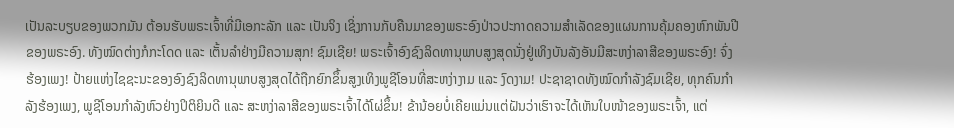ເປັນລະບຽບຂອງພວກມັນ ຕ້ອນຮັບພຣະເຈົ້າທີ່ມີເອກະລັກ ແລະ ເປັນຈິງ ເຊິ່ງການກັບຄືນມາຂອງພຣະອົງປ່າວປະກາດຄວາມສຳເລັດຂອງແຜນການຄຸ້ມຄອງຫົກພັນປີຂອງພຣະອົງ. ທັງໝົດຕ່າງກໍກະໂດດ ແລະ ເຕັ້ນລຳຢ່າງມີຄວາມສຸກ! ຊົມເຊີຍ! ພຣະເຈົ້າອົງຊົງລິດທານຸພາບສູງສຸດນັ່ງຢູ່ເທິງບັນລັງອັນມີສະຫງ່າລາສີຂອງພຣະອົງ! ຈົ່ງຮ້ອງເພງ! ປ້າຍແຫ່ງໄຊຊະນະຂອງອົງຊົງລິດທານຸພາບສູງສຸດໄດ້ຖືກຍົກຂຶ້ນສູງເທິງພູຊີໂອນທີ່ສະຫງ່າງາມ ແລະ ງົດງາມ! ປະຊາຊາດທັງໝົດກຳລັງຊົມເຊີຍ, ທຸກຄົນກຳລັງຮ້ອງເພງ, ພູຊີໂອນກຳລັງຫົວຢ່າງປິຕິຍິນດີ ແລະ ສະຫງ່າລາສີຂອງພຣະເຈົ້າໄດ້ໂຜ່ຂຶ້ນ! ຂ້ານ້ອຍບໍ່ເຄີຍແມ່ນແຕ່ຝັນວ່າເຮົາຈະໄດ້ເຫັນໃບໜ້າຂອງພຣະເຈົ້າ, ແຕ່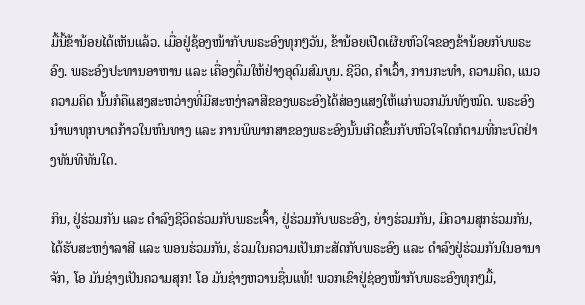ມື້ນີ້ຂ້ານ້ອຍໄດ້ເຫັນແລ້ວ. ເມື່ອຢູ່ຊ້ອງໜ້າກັບພຣະອົງທຸກໆວັນ, ຂ້ານ້ອຍເປີດເຜີຍຫົວໃຈຂອງຂ້ານ້ອຍກັບພຣະອົງ. ພຣະອົງປະທານອາຫານ ແລະ ເຄື່ອງດື່ມໃຫ້ຢ່າງອຸດົມສົມບູນ. ຊີວິດ, ຄຳເວົ້າ, ການກະທຳ, ຄວາມຄິດ, ແນວຄວາມຄິດ ນັ້ນກໍຄືແສງສະຫວ່າງທີ່ມີສະຫງ່າລາສີຂອງພຣະອົງໄດ້ສ່ອງແສງໃຫ້ແກ່ພວກມັນທັງໝົດ. ພຣະອົງນຳພາທຸກບາດກ້າວໃນຫົນທາງ ແລະ ການພິພາກສາຂອງພຣະອົງນັ້ນເກີດຂຶ້ນກັບຫົວໃຈໃດກໍຕາມທີ່ກະບົດຢ່າງທັນທີທັນໃດ.

ກິນ, ຢູ່ຮ່ວມກັນ ແລະ ດຳລົງຊີວິດຮ່ວມກັບພຣະເຈົ້າ, ຢູ່ຮ່ວມກັບພຣະອົງ, ຍ່າງຮ່ວມກັນ, ມີຄວາມສຸກຮ່ວມກັນ, ໄດ້ຮັບສະຫງ່າລາສີ ແລະ ພອນຮ່ວມກັນ, ຮ່ວມໃນຄວາມເປັນກະສັດກັບພຣະອົງ ແລະ ດຳລົງຢູ່ຮ່ວມກັນໃນອານາຈັກ, ໂອ ມັນຊ່າງເປັນຄວາມສຸກ! ໂອ ມັນຊ່າງຫວານຊື່ນແທ້! ພວກເຂົາຢູ່ຊ່ອງໜ້າກັບພຣະອົງທຸກໆມື້,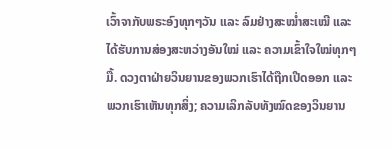ເວົ້າຈາກັບພຣະອົງທຸກໆວັນ ແລະ ລົມຢ່າງສະໝໍ່າສະເໝີ ແລະ ໄດ້ຮັບການສ່ອງສະຫວ່າງອັນໃໝ່ ແລະ ຄວາມເຂົ້າໃຈໃໝ່ທຸກໆມື້. ດວງຕາຝ່າຍວິນຍານຂອງພວກເຮົາໄດ້ຖືກເປີດອອກ ແລະ ພວກເຮົາເຫັນທຸກສິ່ງ; ຄວາມເລິກລັບທັງໝົດຂອງວິນຍານ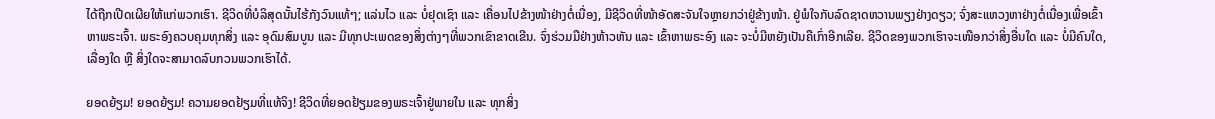ໄດ້ຖືກເປີດເຜີຍໃຫ້ແກ່ພວກເຮົາ. ຊີວິດທີ່ບໍລິສຸດນັ້ນໄຮ້ກັງວົນແທ້ໆ; ແລ່ນໄວ ແລະ ບໍ່ຢຸດເຊົາ ແລະ ເຄື່ອນໄປຂ້າງໜ້າຢ່າງຕໍ່ເນື່ອງ, ມີຊີວິດທີ່ໜ້າອັດສະຈັນໃຈຫຼາຍກວ່າຢູ່ຂ້າງໜ້າ. ຢູ່ພໍໃຈກັບລົດຊາດຫວານພຽງຢ່າງດຽວ; ຈົ່ງສະແຫວງຫາຢ່າງຕໍ່ເນື່ອງເພື່ອເຂົ້າຫາພຣະເຈົ້າ. ພຣະອົງຄວບຄຸມທຸກສິ່ງ ແລະ ອຸດົມສົມບູນ ແລະ ມີທຸກປະເພດຂອງສິ່ງຕ່າງໆທີ່ພວກເຂົາຂາດເຂີນ. ຈົ່ງຮ່ວມມືຢ່າງຫ້າວຫັນ ແລະ ເຂົ້າຫາພຣະອົງ ແລະ ຈະບໍ່ມີຫຍັງເປັນຄືເກົ່າອີກເລີຍ. ຊີວິດຂອງພວກເຮົາຈະເໜືອກວ່າສິ່ງອື່ນໃດ ແລະ ບໍ່ມີຄົນໃດ, ເລື່ອງໃດ ຫຼື ສິ່ງໃດຈະສາມາດລົບກວນພວກເຮົາໄດ້.

ຍອດຍ້ຽມ! ຍອດຍ້ຽມ! ຄວາມຍອດຢ້ຽມທີ່ແທ້ຈິງ! ຊີວິດທີ່ຍອດຢ້ຽມຂອງພຣະເຈົ້າຢູ່ພາຍໃນ ແລະ ທຸກສິ່ງ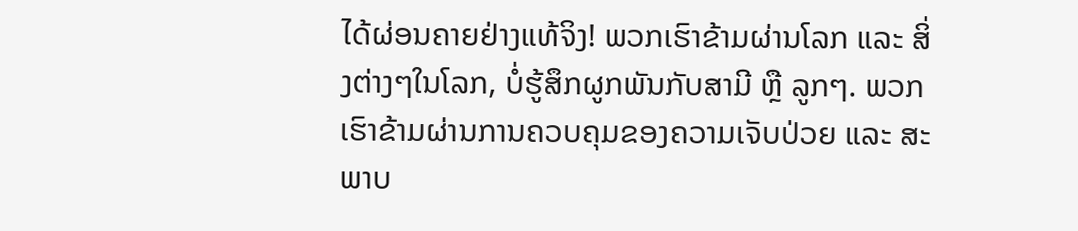ໄດ້ຜ່ອນຄາຍຢ່າງແທ້ຈິງ! ພວກເຮົາຂ້າມຜ່ານໂລກ ແລະ ສິ່ງຕ່າງໆໃນໂລກ, ບໍ່ຮູ້ສຶກຜູກພັນກັບສາມີ ຫຼື ລູກໆ. ພວກເຮົາຂ້າມຜ່ານການຄວບຄຸມຂອງຄວາມເຈັບປ່ວຍ ແລະ ສະພາບ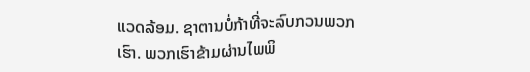ແວດລ້ອມ. ຊາຕານບໍ່ກ້າທີ່ຈະລົບກວນພວກເຮົາ. ພວກເຮົາຂ້າມຜ່ານໄພພິ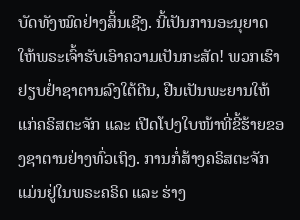ບັດທັງໝົດຢ່າງສິ້ນເຊີງ. ນີ້ເປັນການອະນຸຍາດໃຫ້ພຣະເຈົ້າຮັບເອົາຄວາມເປັນກະສັດ! ພວກເຮົາຢຽບຢ່ຳຊາຕານລົງໃຕ້ຕີນ, ຢືນເປັນພະຍານໃຫ້ແກ່ຄຣິສຕະຈັກ ແລະ ເປີດໂປງໃບໜ້າທີ່ຂີ້ຮ້າຍຂອງຊາຕານຢ່າງທົ່ວເຖິງ. ການກໍ່ສ້າງຄຣິສຕະຈັກແມ່ນຢູ່ໃນພຣະຄຣິດ ແລະ ຮ່າງ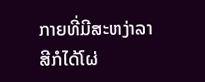ກາຍທີ່ມີສະຫງ່າລາສີກໍໄດ້ໂຜ່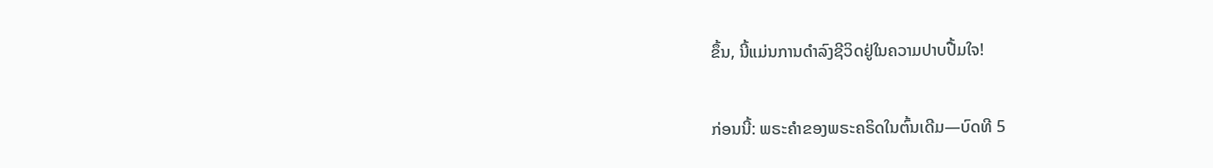ຂຶ້ນ, ນີ້ແມ່ນການດຳລົງຊີວິດຢູ່ໃນຄວາມປາບປື້ມໃຈ!

ກ່ອນນີ້: ພຣະຄໍາຂອງພຣະຄຣິດໃນຕົ້ນເດີມ—ບົດທີ 5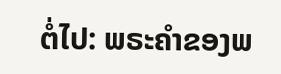ຕໍ່ໄປ: ພຣະຄໍາຂອງພ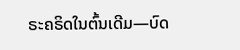ຣະຄຣິດໃນຕົ້ນເດີມ—ບົດ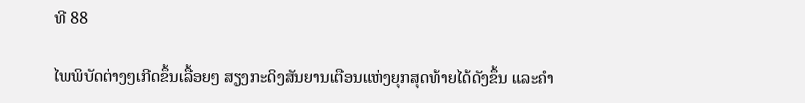ທີ 88

ໄພພິບັດຕ່າງໆເກີດຂຶ້ນເລື້ອຍໆ ສຽງກະດິງສັນຍານເຕືອນແຫ່ງຍຸກສຸດທ້າຍໄດ້ດັງຂຶ້ນ ແລະຄໍາ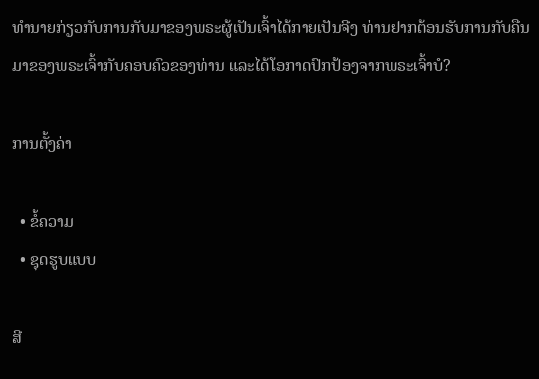ທໍານາຍກ່ຽວກັບການກັບມາຂອງພຣະຜູ້ເປັນເຈົ້າໄດ້ກາຍເປັນຈີງ ທ່ານຢາກຕ້ອນຮັບການກັບຄືນມາຂອງພຣະເຈົ້າກັບຄອບຄົວຂອງທ່ານ ແລະໄດ້ໂອກາດປົກປ້ອງຈາກພຣະເຈົ້າບໍ?

ການຕັ້ງຄ່າ

  • ຂໍ້ຄວາມ
  • ຊຸດຮູບແບບ

ສີ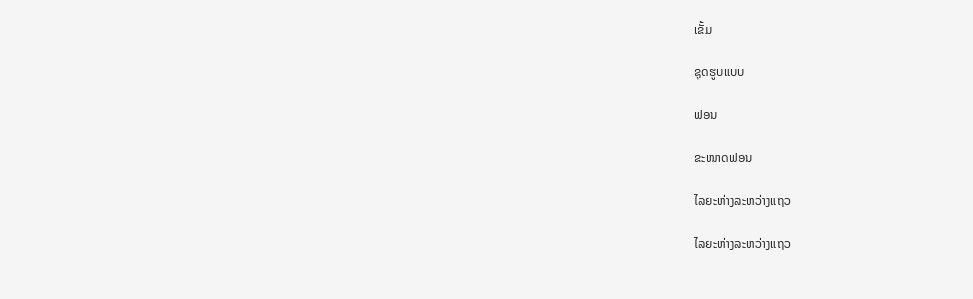ເຂັ້ມ

ຊຸດຮູບແບບ

ຟອນ

ຂະໜາດຟອນ

ໄລຍະຫ່າງລະຫວ່າງແຖວ

ໄລຍະຫ່າງລະຫວ່າງແຖວ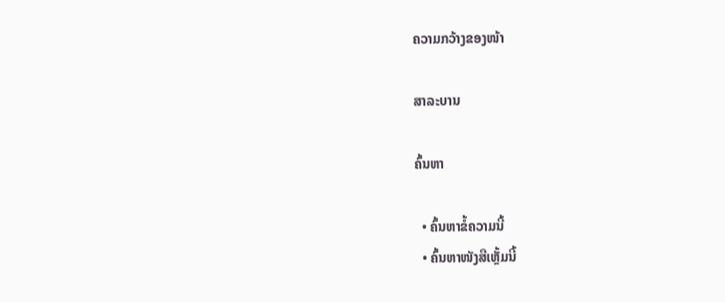ຄວາມກວ້າງຂອງໜ້າ

ສາລະບານ

ຄົ້ນຫາ

  • ຄົ້ນຫາຂໍ້ຄວາມນີ້
  • ຄົ້ນຫາໜັງສືເຫຼັ້ມນີ້